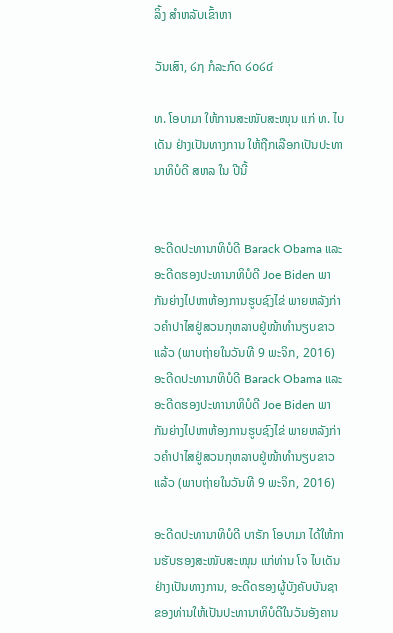ລິ້ງ ສຳຫລັບເຂົ້າຫາ

ວັນເສົາ, ໒໗ ກໍລະກົດ ໒໐໒໔

ທ. ໂອບາມາ ໃຫ້ການສະໜັບສະໜຸນ ແກ່ ທ. ໄບເດັນ ຢ່າງເປັນທາງການ ໃຫ້ຖືກເລືອກເປັນປະທານາທິບໍດີ ສຫລ ໃນ ປີນີ້


ອະດີດປະທານາທິບໍດີ Barack Obama ແລະອະດີດຮອງປະທານາທິບໍດີ Joe Biden ພາກັນຍ່າງໄປຫາຫ້ອງການຮູບຊົງໄຂ່ ພາຍຫລັງກ່າວຄໍາປາໄສຢູ່ສວນກຸຫລາບຢູ່ໜ້າທໍານຽບຂາວແລ້ວ (ພາບຖ່າຍໃນວັນທີ 9 ພະຈິກ, 2016)
ອະດີດປະທານາທິບໍດີ Barack Obama ແລະອະດີດຮອງປະທານາທິບໍດີ Joe Biden ພາກັນຍ່າງໄປຫາຫ້ອງການຮູບຊົງໄຂ່ ພາຍຫລັງກ່າວຄໍາປາໄສຢູ່ສວນກຸຫລາບຢູ່ໜ້າທໍານຽບຂາວແລ້ວ (ພາບຖ່າຍໃນວັນທີ 9 ພະຈິກ, 2016)

ອະດີດປະທານາທິບໍດີ ບາຣັກ ໂອບາມາ ໄດ້ໃຫ້ການຮັບຮອງສະໜັບສະໜຸນ ແກ່ທ່ານ ໂຈ ໄບເດັນຢ່າງເປັນທາງການ, ອະດີດຮອງຜູ້ບັງຄັບບັນຊາຂອງທ່ານໃຫ້ເປັນປະທານາທິບໍດີໃນວັນອັງຄານ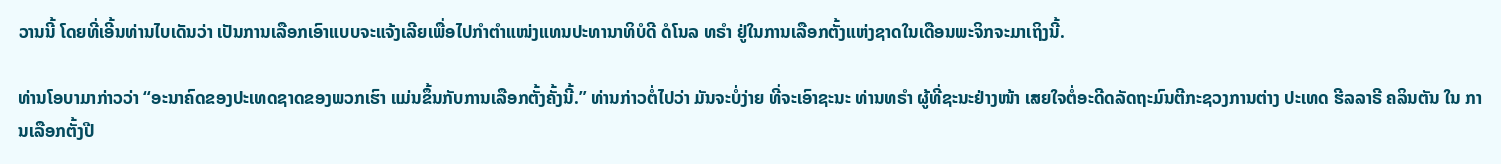ວານນີ້ ໂດຍທີ່ເອີ້ນທ່ານໄບເດັນວ່າ ເປັນການເລືອກເອົາແບບຈະແຈ້ງເລີຍເພື່ອໄປກໍາຕໍາແໜ່ງແທນປະທານາທິບໍດີ ດໍໂນລ ທຣໍາ ຢູ່ໃນການເລືອກຕັ້ງແຫ່ງຊາດໃນເດືອນພະຈິກຈະມາເຖິງນີ້.

ທ່ານໂອບາມາກ່າວວ່າ “ອະນາຄົດຂອງປະເທດຊາດຂອງພວກເຮົາ ແມ່ນຂຶ້ນກັບການເລືອກຕັ້ງຄັ້ງນີ້.” ທ່ານກ່າວຕໍ່ໄປວ່າ ມັນຈະບໍ່ງ່າຍ ທີ່ຈະເອົາຊະນະ ທ່ານທຣໍາ ຜູ້ທີ່ຊະນະຢ່າງໜ້າ ເສຍໃຈຕໍ່ອະດີດລັດຖະມົນຕີກະຊວງການຕ່າງ ປະເທດ ຮີລລາຣີ ຄລິນຕັນ ໃນ ການເລືອກຕັ້ງປີ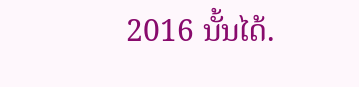2016 ນັ້ນໄດ້.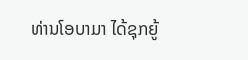ທ່ານໂອບາມາ ໄດ້ຊຸກຍູ້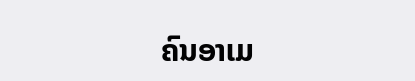ຄົນອາເມ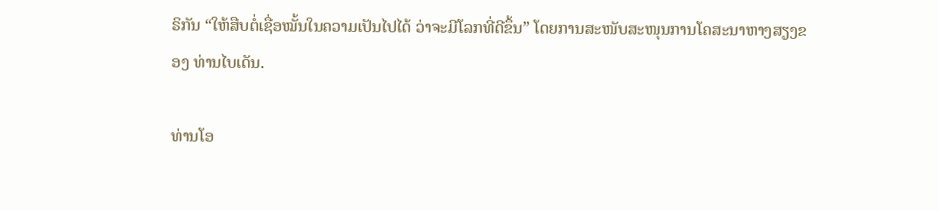ຣິກັນ “ໃຫ້ສືບຕໍ່ເຊື່ອໝັ້ນໃນຄວາມເປັນໄປໄດ້ ວ່າຈະມີໂລກທີ່ດີຂຶ້ນ” ໂດຍການສະໜັບສະໜຸນການໂຄສະນາຫາງສຽງຂອງ ທ່ານໄບເດັນ.

ທ່ານໂອ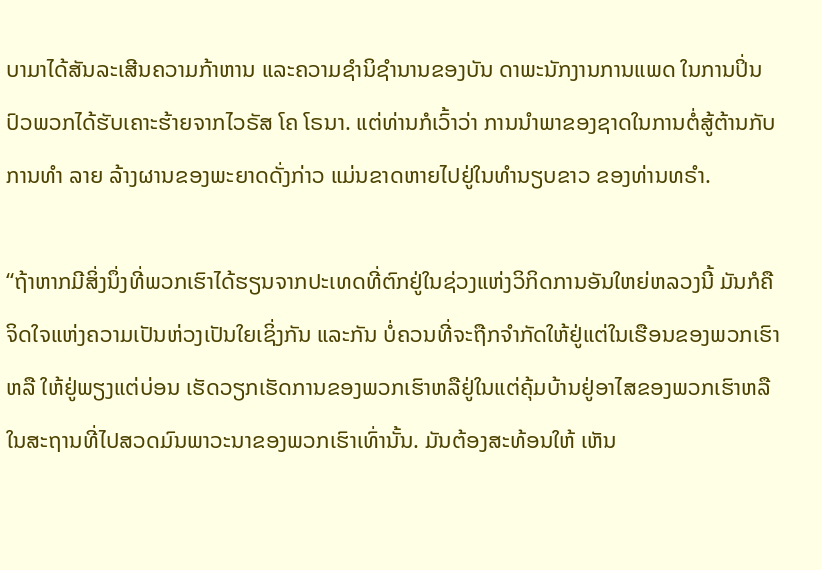ບາມາໄດ້ສັນລະເສີນຄວາມກ້າຫານ ແລະຄວາມຊໍານິຊໍານານຂອງບັນ ດາພະນັກງານການແພດ ໃນການປິ່ນປົວພວກໄດ້ຮັບເຄາະຮ້າຍຈາກໄວຣັສ ໂຄ ໂຣນາ. ແຕ່ທ່ານກໍເວົ້າວ່າ ການນໍາພາຂອງຊາດໃນການຕໍ່ສູ້ຕ້ານກັບການທໍາ ລາຍ ລ້າງຜານຂອງພະຍາດດັ່ງກ່າວ ແມ່ນຂາດຫາຍໄປຢູ່ໃນທໍານຽບຂາວ ຂອງທ່ານທຣໍາ.

“ຖ້າຫາກມີສິ່ງນຶ່ງທີ່ພວກເຮົາໄດ້ຮຽນຈາກປະເທດທີ່ຕົກຢູ່ໃນຊ່ວງແຫ່ງວິກິດການອັນໃຫຍ່ຫລວງນີ້ ມັນກໍຄືຈິດໃຈແຫ່ງຄວາມເປັນຫ່ວງເປັນໃຍເຊິ່ງກັນ ແລະກັນ ບໍ່ຄວນທີ່ຈະຖືກຈໍາກັດໃຫ້ຢູ່ແຕ່ໃນເຮືອນຂອງພວກເຮົາ ຫລື ໃຫ້ຢູ່ພຽງແຕ່ບ່ອນ ເຮັດວຽກເຮັດການຂອງພວກເຮົາຫລືຢູ່ໃນແຕ່ຄຸ້ມບ້ານຢູ່ອາໄສຂອງພວກເຮົາຫລື ໃນສະຖານທີ່ໄປສວດມົນພາວະນາຂອງພວກເຮົາເທົ່ານັ້ນ. ມັນຕ້ອງສະທ້ອນໃຫ້ ເຫັນ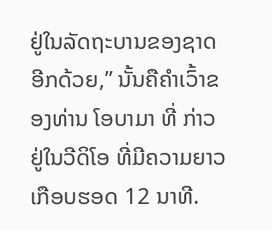ຢູ່ໃນລັດຖະບານຂອງຊາດອີກດ້ວຍ,” ນັ້ນຄືຄໍາເວົ້າຂອງທ່ານ ໂອບາມາ ທີ່ ກ່າວຢູ່ໃນວີດິໂອ ທີ່ມີຄວາມຍາວເກືອບຮອດ 12 ນາທີ.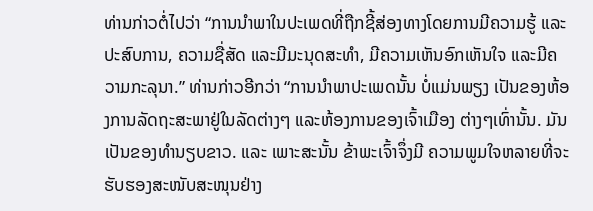ທ່ານກ່າວຕໍ່ໄປວ່າ “ການນໍາພາໃນປະເພດທີ່ຖືກຊີ້ສ່ອງທາງໂດຍການມີຄວາມຮູ້ ແລະປະສົບການ, ຄວາມຊື່ສັດ ແລະມີມະນຸດສະທໍາ, ມີຄວາມເຫັນອົກເຫັນໃຈ ແລະມີຄວາມກະລຸນາ.” ທ່ານກ່າວອີກວ່າ “ການນໍາພາປະເພດນັ້ນ ບໍ່ແມ່ນພຽງ ເປັນຂອງຫ້ອງການລັດຖະສະພາຢູ່ໃນລັດຕ່າງໆ ແລະຫ້ອງການຂອງເຈົ້າເມືອງ ຕ່າງໆເທົ່ານັ້ນ. ມັນເປັນຂອງທໍານຽບຂາວ. ແລະ ເພາະສະນັ້ນ ຂ້າພະເຈົ້າຈຶ່ງມີ ຄວາມພູມໃຈຫລາຍທີ່ຈະຮັບຮອງສະໜັບສະໜຸນຢ່າງ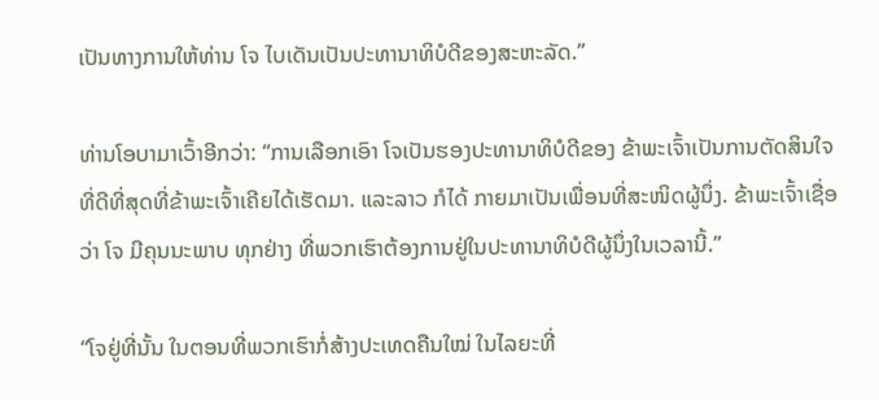ເປັນທາງການໃຫ້ທ່ານ ໂຈ ໄບເດັນເປັນປະທານາທິບໍດີຂອງສະຫະລັດ.”

ທ່ານໂອບາມາເວົ້າອີກວ່າ: “ການເລືອກເອົາ ໂຈເປັນຮອງປະທານາທິບໍດີຂອງ ຂ້າພະເຈົ້າເປັນການຕັດສິນໃຈທີ່ດີທີ່ສຸດທີ່ຂ້າພະເຈົ້າເຄີຍໄດ້ເຮັດມາ. ແລະລາວ ກໍໄດ້ ກາຍມາເປັນເພື່ອນທີ່ສະໜິດຜູ້ນຶ່ງ. ຂ້າພະເຈົ້າເຊື່ອວ່າ ໂຈ ມີຄຸນນະພາບ ທຸກຢ່າງ ທີ່ພວກເຮົາຕ້ອງການຢູ່ໃນປະທານາທິບໍດີຜູ້ນຶ່ງໃນເວລານີ້.”

“ໂຈຢູ່ທີ່ນັ້ນ ໃນຕອນທີ່ພວກເຮົາກໍ່ສ້າງປະເທດຄືນໃໝ່ ໃນໄລຍະທີ່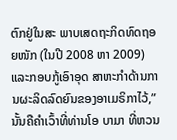ຕົກຢູ່ໃນສະ ພາບເສດຖະກິດທົດຖອຍໜັກ (ໃນປີ 2008 ຫາ 2009) ແລະກອບກູ້ເອົາອຸດ ສາຫະກໍາດ້ານການຜະລິດລົດຍົນຂອງອາເມຣິກາໄວ້,” ນັ້ນຄືຄໍາເວົ້າທີ່ທ່ານໂອ ບາມາ ທີ່ຫວນ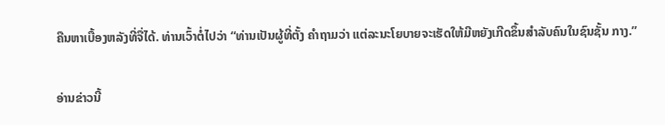ຄືນຫາເບື້ອງຫລັງທີ່ຈື່ໄດ້. ທ່ານເວົ້າຕໍ່ໄປວ່າ “ທ່ານເປັນຜູ້ທີ່ຕັ້ງ ຄໍາຖາມວ່າ ແຕ່ລະນະໂຍບາຍຈະເຮັດໃຫ້ມີຫຍັງເກີດຂຶ້ນສໍາລັບຄົນໃນຊົນຊັ້ນ ກາງ.”

ອ່ານຂ່າວນີ້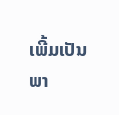ເພີ້ມເປັນພາ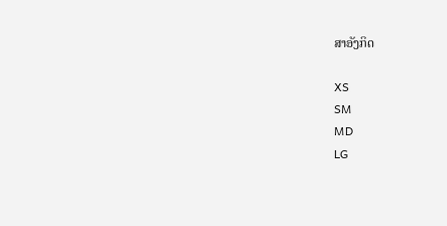ສາອັງກິດ

XS
SM
MD
LG